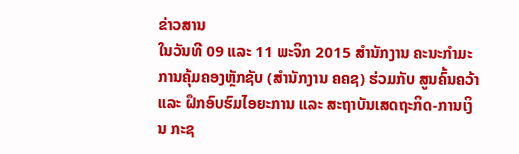ຂ່າວສານ
ໃນວັນທີ 09 ແລະ 11 ພະຈິກ 2015 ສຳນັກງານ ຄະນະກຳມະການຄຸ້ມຄອງຫຼັກຊັບ (ສຳນັກງານ ຄຄຊ) ຮ່ວມກັບ ສູນຄົ້ນຄວ້າ ແລະ ຝຶກອົບຮົມໄອຍະການ ແລະ ສະຖາບັນເສດຖະກິດ-ການເງິນ ກະຊ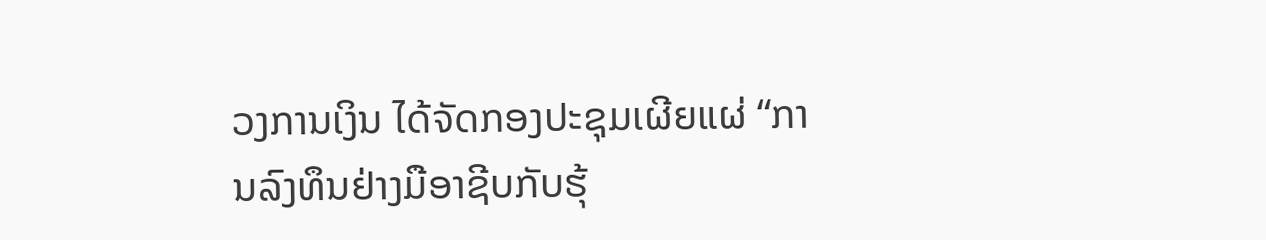ວງການເງິນ ໄດ້ຈັດກອງປະຊຸມເຜີຍແຜ່ “ການລົງທຶນຢ່າງມືອາຊີບກັບຮຸ້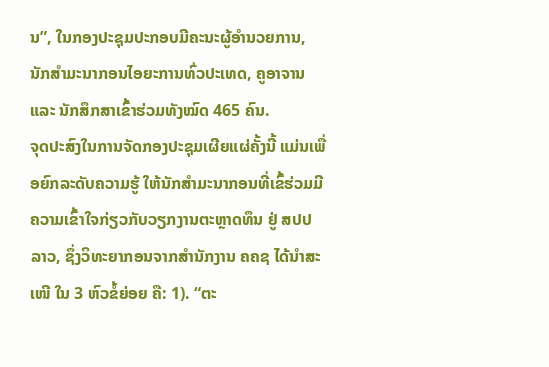ນ”, ໃນກອງປະຊຸມປະກອບມີຄະນະຜູ້ອຳນວຍການ, ນັກສໍາມະນາກອນໄອຍະການທົ່ວປະເທດ, ຄູອາຈານ ແລະ ນັກສຶກສາເຂົ້າຮ່ວມທັງໝົດ 465 ຄົນ.
ຈຸດປະສົງໃນການຈັດກອງປະຊຸມເຜີຍແຜ່ຄັ້ງນີ້ ແມ່ນເພື່ອຍົກລະດັບຄວາມຮູ້ ໃຫ້ນັກສຳມະນາກອນທີ່ເຂົ້ຮ່ວມມີຄວາມເຂົ້າໃຈກ່ຽວກັບວຽກງານຕະຫຼາດທຶນ ຢູ່ ສປປ ລາວ, ຊຶ່ງວິທະຍາກອນຈາກສຳນັກງານ ຄຄຊ ໄດ້ນຳສະເໜີ ໃນ 3 ຫົວຂໍ້ຍ່ອຍ ຄື: 1). “ຕະ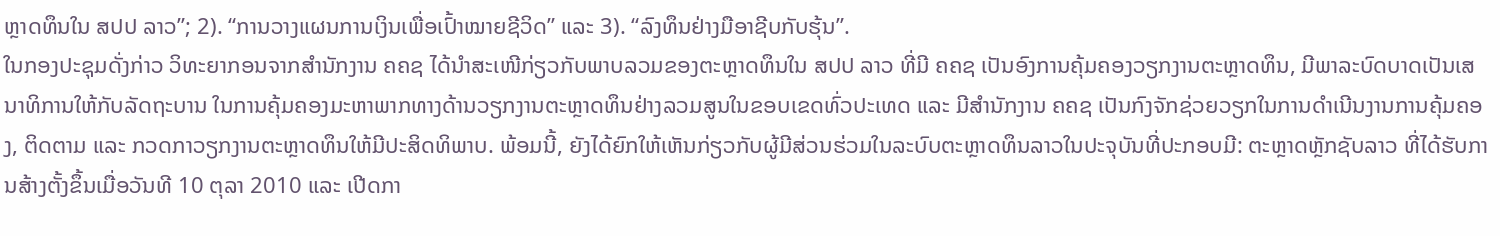ຫຼາດທຶນໃນ ສປປ ລາວ”; 2). “ການວາງແຜນການເງິນເພື່ອເປົ້າໝາຍຊີວິດ” ແລະ 3). “ລົງທຶນຢ່າງມືອາຊີບກັບຮຸ້ນ”.
ໃນກອງປະຊຸມດັ່ງກ່າວ ວິທະຍາກອນຈາກສຳນັກງານ ຄຄຊ ໄດ້ນຳສະເໜີກ່ຽວກັບພາບລວມຂອງຕະຫຼາດທຶນໃນ ສປປ ລາວ ທີ່ມີ ຄຄຊ ເປັນອົງການຄຸ້ມຄອງວຽກງານຕະຫຼາດທຶນ, ມີພາລະບົດບາດເປັນເສນາທິການໃຫ້ກັບລັດຖະບານ ໃນການຄຸ້ມຄອງມະຫາພາກທາງດ້ານວຽກງານຕະຫຼາດທຶນຢ່າງລວມສູນໃນຂອບເຂດທົ່ວປະເທດ ແລະ ມີສຳນັກງານ ຄຄຊ ເປັນກົງຈັກຊ່ວຍວຽກໃນການດຳເນີນງານການຄຸ້ມຄອງ, ຕິດຕາມ ແລະ ກວດກາວຽກງານຕະຫຼາດທຶນໃຫ້ມີປະສິດທິພາບ. ພ້ອມນີ້, ຍັງໄດ້ຍົກໃຫ້ເຫັນກ່ຽວກັບຜູ້ມີສ່ວນຮ່ວມໃນລະບົບຕະຫຼາດທຶນລາວໃນປະຈຸບັນທີ່ປະກອບມີ: ຕະຫຼາດຫຼັກຊັບລາວ ທີ່ໄດ້ຮັບການສ້າງຕັ້ງຂຶ້ນເມື່ອວັນທີ 10 ຕຸລາ 2010 ແລະ ເປີດກາ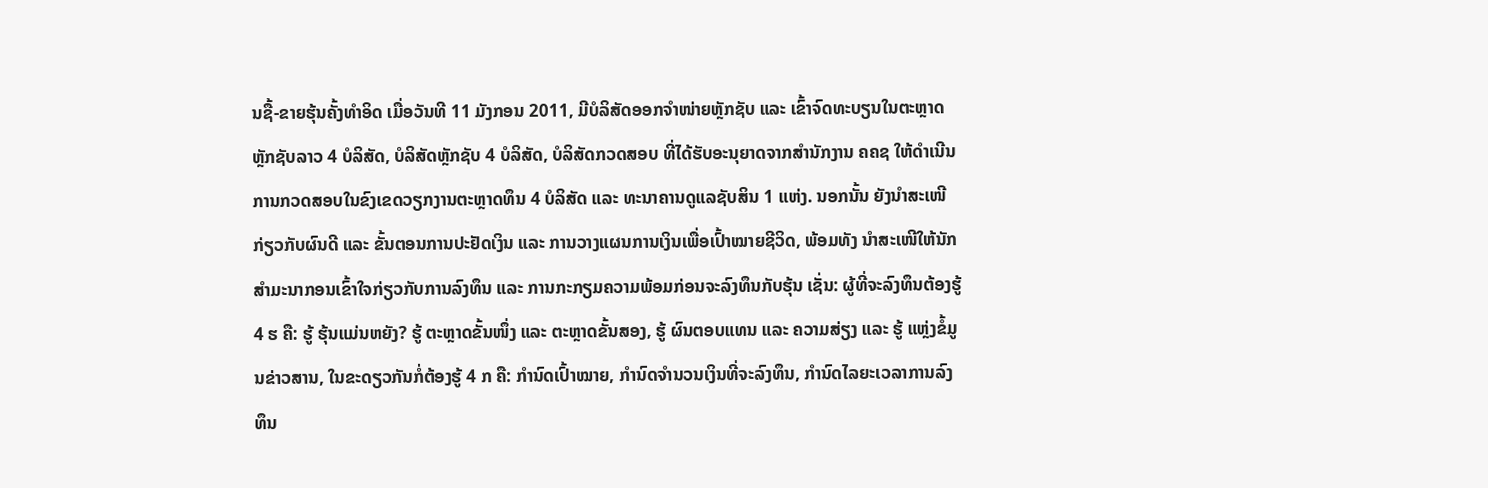ນຊື້-ຂາຍຮຸ້ນຄັ້ງທຳອິດ ເມື່ອວັນທີ 11 ມັງກອນ 2011, ມີບໍລິສັດອອກຈຳໜ່າຍຫຼັກຊັບ ແລະ ເຂົ້າຈົດທະບຽນໃນຕະຫຼາດຫຼັກຊັບລາວ 4 ບໍລິສັດ, ບໍລິສັດຫຼັກຊັບ 4 ບໍລິສັດ, ບໍລິສັດກວດສອບ ທີ່ໄດ້ຮັບອະນຸຍາດຈາກສຳນັກງານ ຄຄຊ ໃຫ້ດຳເນີນການກວດສອບໃນຂົງເຂດວຽກງານຕະຫຼາດທຶນ 4 ບໍລິສັດ ແລະ ທະນາຄານດູແລຊັບສິນ 1 ແຫ່ງ. ນອກນັ້ນ ຍັງນຳສະເໜີກ່ຽວກັບຜົນດີ ແລະ ຂັ້ນຕອນການປະຢັດເງິນ ແລະ ການວາງແຜນການເງິນເພື່ອເປົ້າໝາຍຊີວິດ, ພ້ອມທັງ ນຳສະເໜີໃຫ້ນັກສຳມະນາກອນເຂົ້າໃຈກ່ຽວກັບການລົງທຶນ ແລະ ການກະກຽມຄວາມພ້ອມກ່ອນຈະລົງທຶນກັບຮຸ້ນ ເຊັ່ນ: ຜູ້ທີ່ຈະລົງທຶນຕ້ອງຮູ້ 4 ຮ ຄື: ຮູ້ ຮຸ້ນແມ່ນຫຍັງ? ຮູ້ ຕະຫຼາດຂັ້ນໜຶ່ງ ແລະ ຕະຫຼາດຂັ້ນສອງ, ຮູ້ ຜົນຕອບແທນ ແລະ ຄວາມສ່ຽງ ແລະ ຮູ້ ແຫຼ່ງຂໍ້ມູນຂ່າວສານ, ໃນຂະດຽວກັນກໍ່ຕ້ອງຮູ້ 4 ກ ຄື: ກຳນົດເປົ້າໝາຍ, ກຳນົດຈຳນວນເງິນທີ່ຈະລົງທຶນ, ກຳນົດໄລຍະເວລາການລົງທຶນ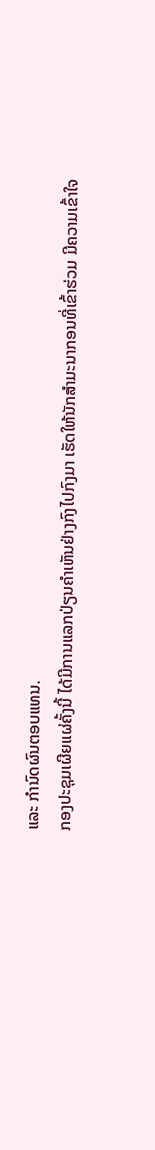ແລະ ກຳນົດຜົນຕອບແທນ.
ກອງປະຊຸມເຜີຍແຜ່ຄັ້ງນີ້ ໄດ້ມີການແລກປ່ຽນຄຳເຫັນຢ່າງກົງໄປກົງມາ ເຮັດໃຫ້ນັກສຳມະນາກອນທີ່ເຂົ້າຮ່ວມ ມີຄວາມເຂົ້າໃຈ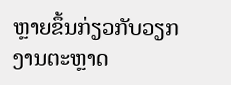ຫຼາຍຂຶ້ນກ່ຽວກັບວຽກງານຕະຫຼາດ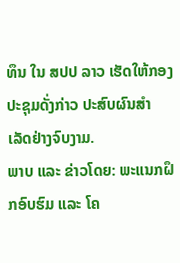ທຶນ ໃນ ສປປ ລາວ ເຮັດໃຫ້ກອງປະຊຸມດັ່ງກ່າວ ປະສົບຜົນສຳເລັດຢ່າງຈົບງາມ.
ພາບ ແລະ ຂ່າວໂດຍ: ພະແນກຝຶກອົບຮົມ ແລະ ໂຄ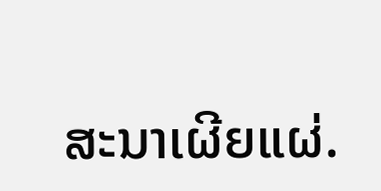ສະນາເຜີຍແຜ່.